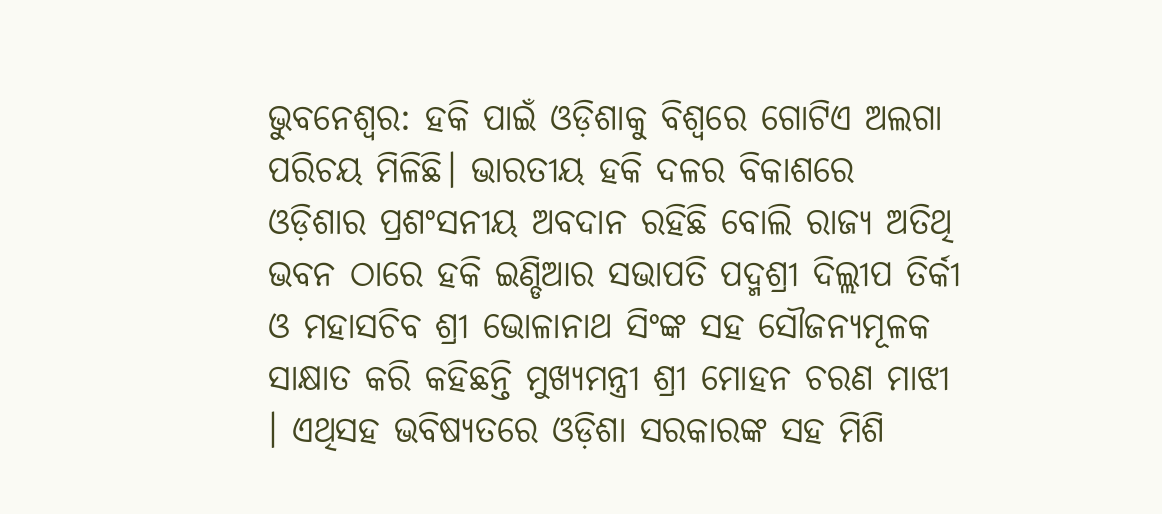ଭୁବନେଶ୍ବର: ହକି ପାଇଁ ଓଡ଼ିଶାକୁ ବିଶ୍ଵରେ ଗୋଟିଏ ଅଲଗା ପରିଚୟ ମିଳିଛି। ଭାରତୀୟ ହକି ଦଳର ବିକାଶରେ ଓଡ଼ିଶାର ପ୍ରଶଂସନୀୟ ଅବଦାନ ରହିଛି ବୋଲି ରାଜ୍ୟ ଅତିଥି ଭବନ ଠାରେ ହକି ଇଣ୍ଡିଆର ସଭାପତି ପଦ୍ମଶ୍ରୀ ଦିଲ୍ଲୀପ ତିର୍କୀ ଓ ମହାସଚିବ ଶ୍ରୀ ଭୋଳାନାଥ ସିଂଙ୍କ ସହ ସୌଜନ୍ୟମୂଳକ ସାକ୍ଷାତ କରି କହିଛନ୍ତି ମୁଖ୍ୟମନ୍ତ୍ରୀ ଶ୍ରୀ ମୋହନ ଚରଣ ମାଝୀ । ଏଥିସହ ଭବିଷ୍ୟତରେ ଓଡ଼ିଶା ସରକାରଙ୍କ ସହ ମିଶି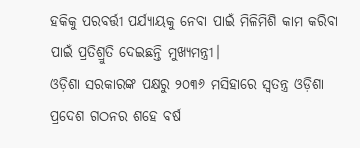ହକିକୁ ପରବର୍ତ୍ତୀ ପର୍ଯ୍ୟାୟକୁ ନେବା ପାଇଁ ମିଳିମିଶି କାମ କରିବା ପାଇଁ ପ୍ରତିଶ୍ରୁତି ଦେଇଛନ୍ତି ମୁଖ୍ୟମନ୍ତ୍ରୀ।
ଓଡ଼ିଶା ସରକାରଙ୍କ ପକ୍ଷରୁ ୨୦୩୬ ମସିହାରେ ସ୍ଵତନ୍ତ୍ର ଓଡ଼ିଶା ପ୍ରଦେଶ ଗଠନର ଶହେ ବର୍ଷ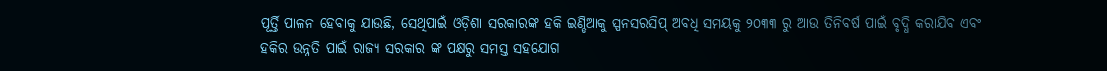ପୂର୍ତ୍ତି ପାଳନ ହେବାକୁ ଯାଉଛି, ସେଥିପାଇଁ ଓଡ଼ିଶା ସରକାରଙ୍କ ହକି ଇଣ୍ଡିଆକୁ ସ୍ପନସରସିପ୍ ଅବଧି ସମୟକୁ ୨୦୩୩ ରୁ ଆଉ ତିନିବର୍ଷ ପାଇଁ ବୃଦ୍ଧି କରାଯିବ ଏବଂ ହକିର ଉନ୍ନତି ପାଇଁ ରାଜ୍ୟ ସରକାର ଙ୍କ ପକ୍ଷରୁ ସମସ୍ତ ସହଯୋଗ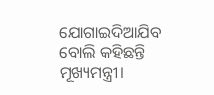ଯୋଗାଇଦିଆଯିବ ବୋଲି କହିଛନ୍ତି ମୂଖ୍ୟମନ୍ତ୍ରୀ।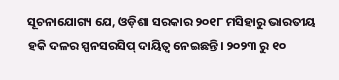ସୂଚନାଯୋଗ୍ୟ ଯେ, ଓଡ଼ିଶା ସରକାର ୨୦୧୮ ମସିହାରୁ ଭାରତୀୟ ହକି ଦଳର ସ୍ପନସରସିପ୍ ଦାୟିତ୍ଵ ନେଇଛନ୍ତି। ୨୦୨୩ ରୁ ୧୦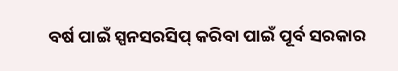ବର୍ଷ ପାଇଁ ସ୍ପନସରସିପ୍ କରିବା ପାଇଁ ପୂର୍ବ ସରକାର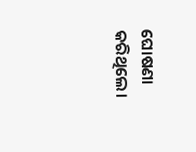ଘୋଷଣା କରିଥିଲେ।